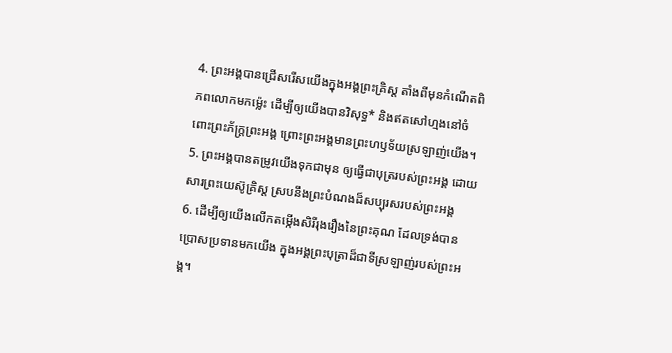4. ព្រះអង្គបានជ្រើសរើសយើងក្នុងអង្គព្រះគ្រិស្ដ តាំងពីមុនកំណើតពិភពលោកមកម៉្លេះ ដើម្បីឲ្យយើងបានវិសុទ្ធ* និងឥតសៅហ្មងនៅចំពោះព្រះភ័ក្ត្រព្រះអង្គ ព្រោះព្រះអង្គមានព្រះហឫទ័យស្រឡាញ់យើង។
5. ព្រះអង្គបានតម្រូវយើងទុកជាមុន ឲ្យធ្វើជាបុត្ររបស់ព្រះអង្គ ដោយសារព្រះយេស៊ូគ្រិស្ដ ស្របនឹងព្រះបំណងដ៏សប្បុរសរបស់ព្រះអង្គ
6. ដើម្បីឲ្យយើងលើកតម្កើងសិរីរុងរឿងនៃព្រះគុណ ដែលទ្រង់បានប្រោសប្រទានមកយើង ក្នុងអង្គព្រះបុត្រាដ៏ជាទីស្រឡាញ់របស់ព្រះអង្គ។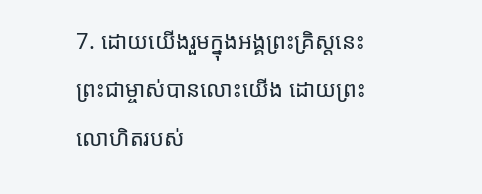7. ដោយយើងរួមក្នុងអង្គព្រះគ្រិស្ដនេះ ព្រះជាម្ចាស់បានលោះយើង ដោយព្រះលោហិតរបស់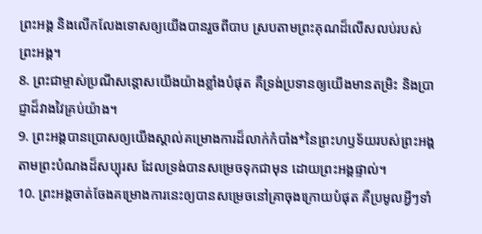ព្រះអង្គ និងលើកលែងទោសឲ្យយើងបានរួចពីបាប ស្របតាមព្រះគុណដ៏លើសលប់របស់ព្រះអង្គ។
8. ព្រះជាម្ចាស់ប្រណីសន្ដោសយើងយ៉ាងខ្លាំងបំផុត គឺទ្រង់ប្រទានឲ្យយើងមានតម្រិះ និងប្រាជ្ញាដ៏វាងវៃគ្រប់យ៉ាង។
9. ព្រះអង្គបានប្រោសឲ្យយើងស្គាល់គម្រោងការដ៏លាក់កំបាំង*នៃព្រះហឫទ័យរបស់ព្រះអង្គ តាមព្រះបំណងដ៏សប្បុរស ដែលទ្រង់បានសម្រេចទុកជាមុន ដោយព្រះអង្គផ្ទាល់។
10. ព្រះអង្គចាត់ចែងគម្រោងការនេះឲ្យបានសម្រេចនៅគ្រាចុងក្រោយបំផុត គឺប្រមូលអ្វីៗទាំ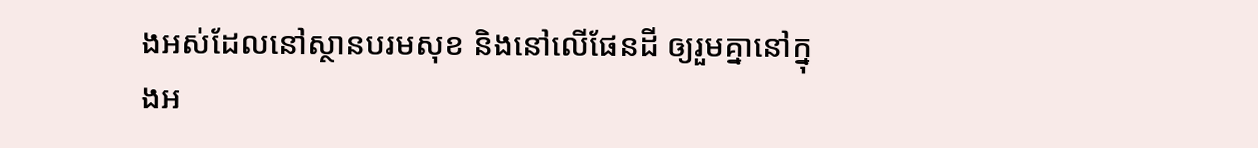ងអស់ដែលនៅស្ថានបរមសុខ និងនៅលើផែនដី ឲ្យរួមគ្នានៅក្នុងអ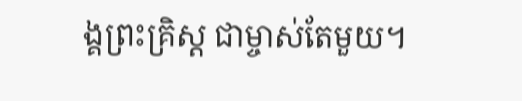ង្គព្រះគ្រិស្ដ ជាម្ចាស់តែមួយ។